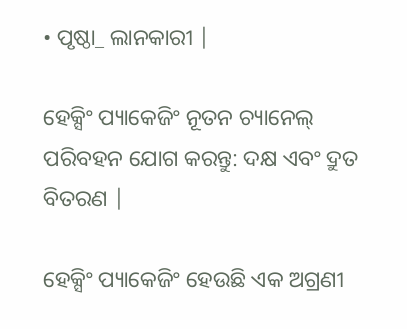• ପୃଷ୍ଠା_ ଲାନକାରୀ |

ହେକ୍ସିଂ ପ୍ୟାକେଜିଂ ନୂତନ ଚ୍ୟାନେଲ୍ ପରିବହନ ଯୋଗ କରନ୍ତୁ: ଦକ୍ଷ ଏବଂ ଦ୍ରୁତ ବିତରଣ |

ହେକ୍ସିଂ ପ୍ୟାକେଜିଂ ହେଉଛି ଏକ ଅଗ୍ରଣୀ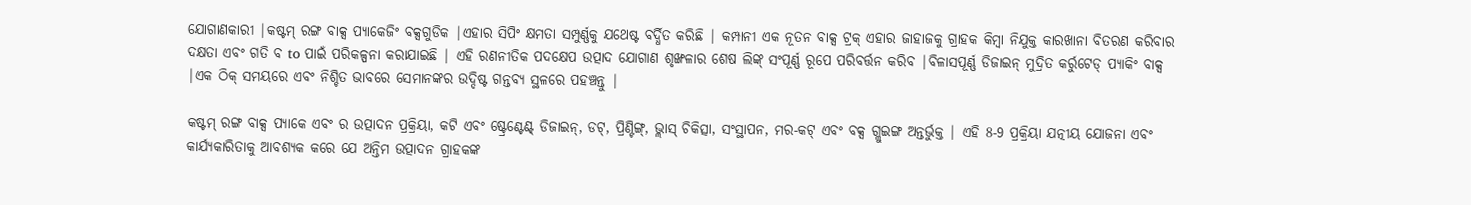ଯୋଗାଣକାରୀ |କଷ୍ଟମ୍ ରଙ୍ଗ ବାକ୍ସ ପ୍ୟାକେଜିଂ ବକ୍ସଗୁଡିକ |ଏହାର ସିପିଂ କ୍ଷମତା ସମ୍ପୁର୍ଣ୍ଣକୁ ଯଥେଷ୍ଟ ବର୍ଦ୍ଧିତ କରିଛି | କମ୍ପାନୀ ଏକ ନୂତନ ବାକ୍ସ ଟ୍ରକ୍ ଏହାର ଜାହାଜକୁ ଗ୍ରାହକ କିମ୍ବା ନିଯୁକ୍ତ କାରଖାନା ବିତରଣ କରିବାର ଦକ୍ଷତା ଏବଂ ଗତି ବ to ପାଇଁ ପରିକଳ୍ପନା କରାଯାଇଛି | ଏହି ରଣନୀତିକ ପଦକ୍ଷେପ ଉତ୍ପାଦ ଯୋଗାଣ ଶୃଙ୍ଖଳାର ଶେଷ ଲିଙ୍କ୍ ସଂପୂର୍ଣ୍ଣ ରୂପେ ପରିବର୍ତ୍ତନ କରିବ |ବିଳାସପୂର୍ଣ୍ଣ ଡିଜାଇନ୍ ମୁଦ୍ରିତ କର୍ରୁଟେଡ୍ ପ୍ୟାକିଂ ବାକ୍ସ |ଏକ ଠିକ୍ ସମୟରେ ଏବଂ ନିଶ୍ଚିତ ଭାବରେ ସେମାନଙ୍କର ଉଦ୍ଦିଷ୍ଟ ଗନ୍ତବ୍ୟ ସ୍ଥଳରେ ପହଞ୍ଚନ୍ତୁ |

କଷ୍ଟମ୍ ରଙ୍ଗ ବାକ୍ସ ପ୍ୟାକେ ଏବଂ ର ଉତ୍ପାଦନ ପ୍ରକ୍ରିୟା, କଟି ଏବଂ ଷ୍ଟ୍ରେଣ୍ଟେଣ୍ଟ୍ ଡିଜାଇନ୍, ଡଟ୍, ପ୍ରିଣ୍ଟିଙ୍ଗ୍, ଭ୍ଲାସ୍ ଚିକିତ୍ସା, ସଂସ୍ଥାପନ, ମର-କଟ୍ ଏବଂ ବକ୍ସ ଗ୍ଲୁଇଙ୍ଗ ଅନ୍ତର୍ଭୁକ୍ତ | ଏହି 8-9 ପ୍ରକ୍ରିୟା ଯତ୍ନୀୟ ଯୋଜନା ଏବଂ କାର୍ଯ୍ୟକାରିତାକୁ ଆବଶ୍ୟକ କରେ ଯେ ଅନ୍ତିମ ଉତ୍ପାଦନ ଗ୍ରାହକଙ୍କ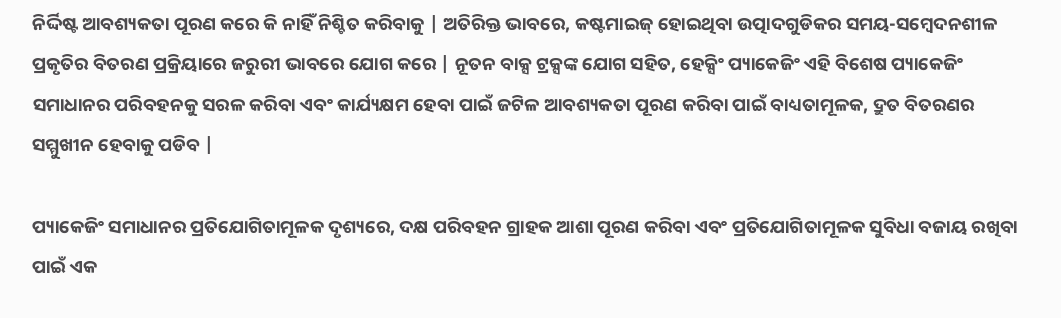ନିର୍ଦ୍ଦିଷ୍ଟ ଆବଶ୍ୟକତା ପୂରଣ କରେ କି ନାହିଁ ନିଶ୍ଚିତ କରିବାକୁ | ଅତିରିକ୍ତ ଭାବରେ, କଷ୍ଟମାଇଜ୍ ହୋଇଥିବା ଉତ୍ପାଦଗୁଡିକର ସମୟ-ସମ୍ବେଦନଶୀଳ ପ୍ରକୃତିର ବିତରଣ ପ୍ରକ୍ରିୟାରେ ଜରୁରୀ ଭାବରେ ଯୋଗ କରେ | ନୂତନ ବାକ୍ସ ଟ୍ରକ୍ସଙ୍କ ଯୋଗ ସହିତ, ହେକ୍ସିଂ ପ୍ୟାକେଜିଂ ଏହି ବିଶେଷ ପ୍ୟାକେଜିଂ ସମାଧାନର ପରିବହନକୁ ସରଳ କରିବା ଏବଂ କାର୍ଯ୍ୟକ୍ଷମ ହେବା ପାଇଁ ଜଟିଳ ଆବଶ୍ୟକତା ପୂରଣ କରିବା ପାଇଁ ବାଧ୍ୟତାମୂଳକ, ଦ୍ରୁତ ବିତରଣର ସମ୍ମୁଖୀନ ହେବାକୁ ପଡିବ |

ପ୍ୟାକେଜିଂ ସମାଧାନର ପ୍ରତିଯୋଗିତାମୂଳକ ଦୃଶ୍ୟରେ, ଦକ୍ଷ ପରିବହନ ଗ୍ରାହକ ଆଶା ପୂରଣ କରିବା ଏବଂ ପ୍ରତିଯୋଗିତାମୂଳକ ସୁବିଧା ବଜାୟ ରଖିବା ପାଇଁ ଏକ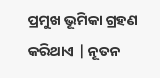ପ୍ରମୁଖ ଭୂମିକା ଗ୍ରହଣ କରିଥାଏ | ନୂତନ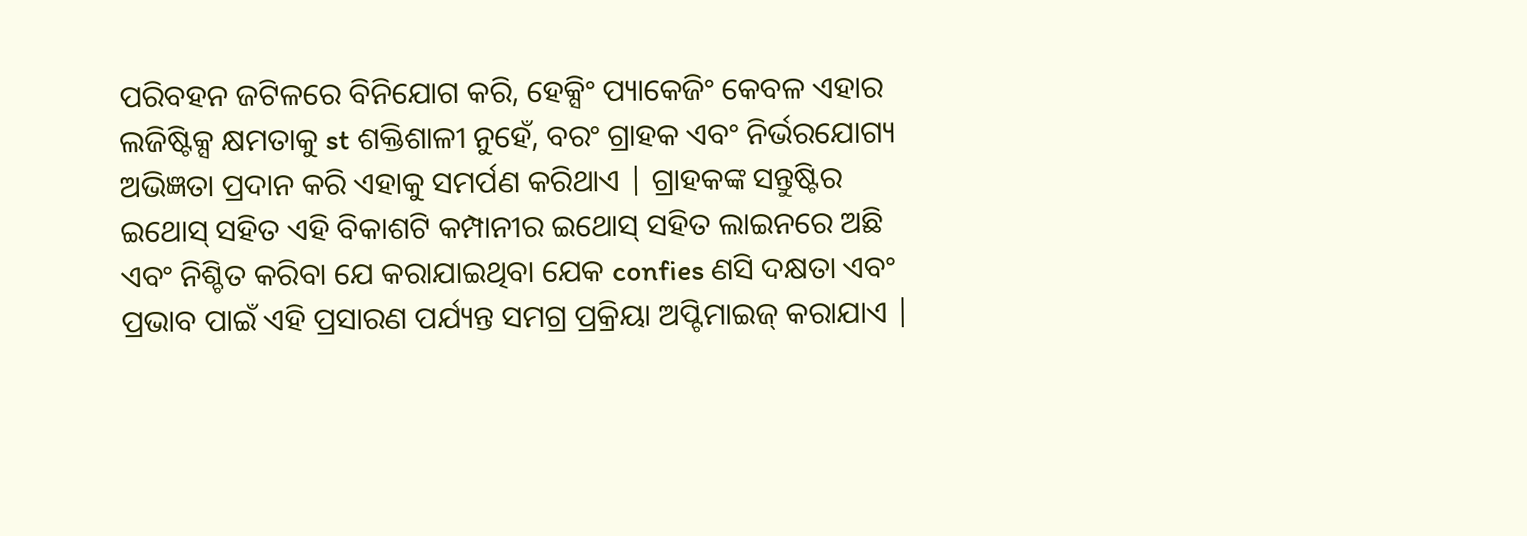ପରିବହନ ଜଟିଳରେ ବିନିଯୋଗ କରି, ହେକ୍ସିଂ ପ୍ୟାକେଜିଂ କେବଳ ଏହାର ଲଜିଷ୍ଟିକ୍ସ କ୍ଷମତାକୁ st ଶକ୍ତିଶାଳୀ ନୁହେଁ, ବରଂ ଗ୍ରାହକ ଏବଂ ନିର୍ଭରଯୋଗ୍ୟ ଅଭିଜ୍ଞତା ପ୍ରଦାନ କରି ଏହାକୁ ସମର୍ପଣ କରିଥାଏ | ଗ୍ରାହକଙ୍କ ସନ୍ତୁଷ୍ଟିର ଇଥୋସ୍ ସହିତ ଏହି ବିକାଶଟି କମ୍ପାନୀର ଇଥୋସ୍ ସହିତ ଲାଇନରେ ଅଛି ଏବଂ ନିଶ୍ଚିତ କରିବା ଯେ କରାଯାଇଥିବା ଯେକ confies ଣସି ଦକ୍ଷତା ଏବଂ ପ୍ରଭାବ ପାଇଁ ଏହି ପ୍ରସାରଣ ପର୍ଯ୍ୟନ୍ତ ସମଗ୍ର ପ୍ରକ୍ରିୟା ଅପ୍ଟିମାଇଜ୍ କରାଯାଏ |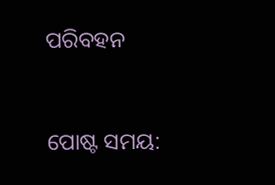ପରିବହନ


ପୋଷ୍ଟ ସମୟ: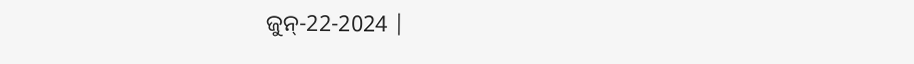ଜୁନ୍-22-2024 |